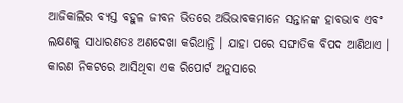ଆଜିକାଲିର ବ୍ୟସ୍ତ ବହୁଳ ଜୀବନ ଭିତରେ ଅଭିଭାବକମାନେ ସନ୍ତାନଙ୍କ ହାବଭାବ ଏବଂ ଲକ୍ଷଣକୁ ସାଧାରଣତଃ ଅଣଦେଖା କରିଥାନ୍ତି । ଯାହା ପରେ ସଙ୍ଘାତିକ ବିପଦ ଆଣିଥାଏ । କାରଣ ନିକଟରେ ଆସିଥିବା ଏକ ରିପୋର୍ଟ ଅନୁସାରେ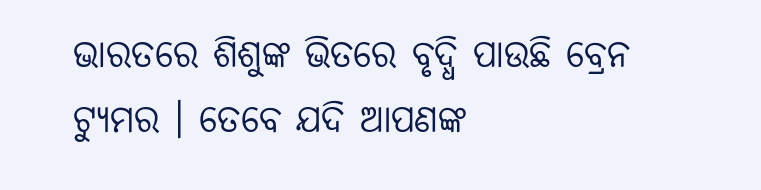ଭାରତରେ ଶିଶୁଙ୍କ ଭିତରେ ବୃଦ୍ଧି ପାଉଛି ବ୍ରେନ ଟ୍ୟୁମର । ତେବେ ଯଦି ଆପଣଙ୍କ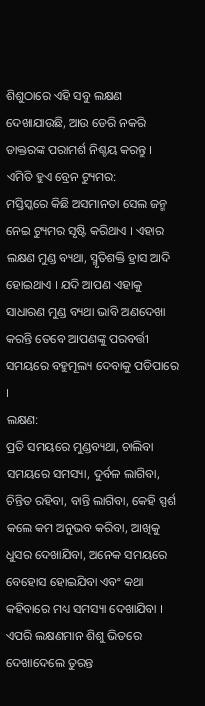ଶିଶୁଠାରେ ଏହି ସବୁ ଲକ୍ଷଣ ଦେଖାଯାଉଛି, ଆଉ ଡେରି ନକରି ଡାକ୍ତରଙ୍କ ପରାମର୍ଶ ନିଶ୍ଚୟ କରନ୍ତୁ ।
ଏମିତି ହୁଏ ବ୍ରେନ ଟ୍ୟୁମର:
ମସ୍ତିସ୍କରେ କିଛି ଅସମାନତା ସେଲ ଜନ୍ମ ନେଇ ଟ୍ୟୁମର ସୃଷ୍ଟି କରିଥାଏ । ଏହାର ଲକ୍ଷଣ ମୁଣ୍ଡ ବ୍ୟଥା, ସ୍ମୃତିଶକ୍ତି ହ୍ରାସ ଆଦି ହୋଇଥାଏ । ଯଦି ଆପଣ ଏହାକୁ ସାଧାରଣ ମୁଣ୍ଡ ବ୍ୟଥା ଭାବି ଅଣଦେଖା କରନ୍ତି ତେବେ ଆପଣଙ୍କୁ ପରବର୍ତ୍ତୀ ସମୟରେ ବହୁମୂଲ୍ୟ ଦେବାକୁ ପଡିପାରେ ।
ଲକ୍ଷଣ:
ପ୍ରତି ସମୟରେ ମୁଣ୍ଡବ୍ୟଥା, ଚାଲିବା ସମୟରେ ସମସ୍ୟା, ଦୁର୍ବଳ ଲାଗିବା, ଚିନ୍ତିତ ରହିବା, ବାନ୍ତି ଲାଗିବା, କେହି ସ୍ପର୍ଶ କଲେ କମ ଅନୁଭବ କରିବା, ଆଖିକୁ ଧୁସର ଦେଖାଯିବା, ଅନେକ ସମୟରେ ବେହୋସ ହୋଇଯିବା ଏବଂ କଥା କହିବାରେ ମଧ୍ୟ ସମସ୍ୟା ଦେଖାଯିବା । ଏପରି ଲକ୍ଷଣମାନ ଶିଶୁ ଭିତରେ ଦେଖାଦେଲେ ତୁରନ୍ତ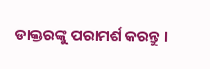ଡାକ୍ତରଙ୍କୁ ପରାମର୍ଶ କରନ୍ତୁ ।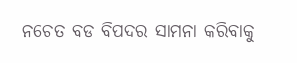ନଚେତ ବଡ ବିପଦର ସାମନା କରିବାକୁ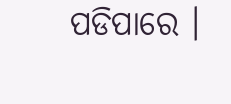ପଡିପାରେ ।